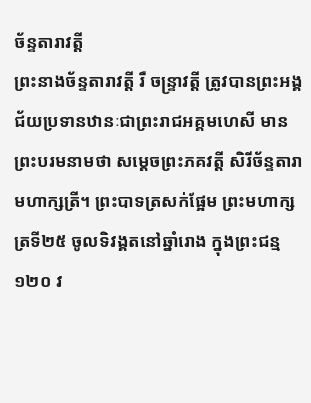ច័ន្ទតារាវត្តី
ព្រះនាងច័ន្ទតារាវត្តី រឺ ចន្ទ្រាវត្តី ត្រូវបានព្រះអង្គជ័យប្រទានឋានៈជាព្រះរាជអគ្គមហេសី មានព្រះបរមនាមថា សម្ដេចព្រះភគវត្តី សិរីច័ន្ទតារា មហាក្សត្រី។ ព្រះបាទត្រសក់ផ្អែម ព្រះមហាក្សត្រទី២៥ ចូលទិវង្គតនៅឆ្នាំរោង ក្នុងព្រះជន្ម ១២០ វ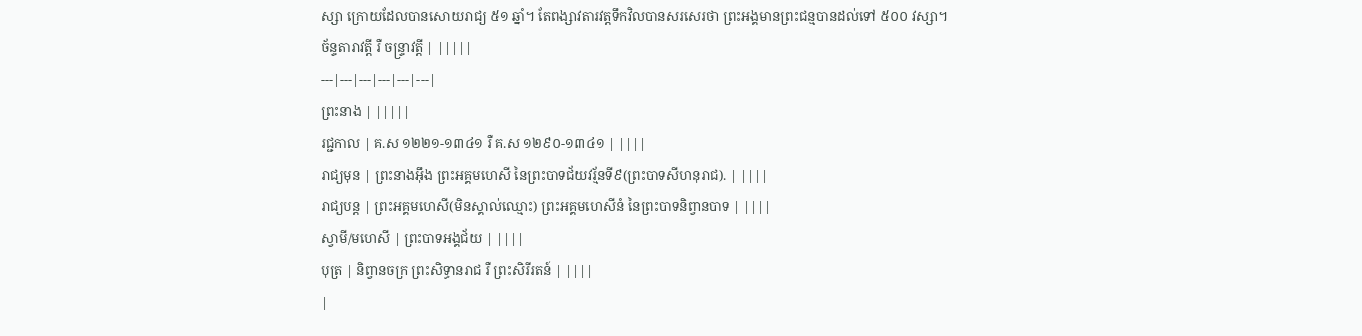ស្សា ក្រោយដែលបានសោយរាជ្យ ៥១ ឆ្នាំ។ តែពង្សាវតារវត្ដទឹកវិលបានសរសេរថា ព្រះអង្គមានព្រះជន្មបានដល់ទៅ ៥០០ វស្សា។
ច័ន្ទតារាវត្តី រឺ ចន្ទ្រាវត្តី | |||||
---|---|---|---|---|---|
ព្រះនាង | |||||
រជ្ជកាល | គ.ស ១២២១-១៣៤១ រឺ គ.ស ១២៩០-១៣៤១ | ||||
រាជ្យមុន | ព្រះនាងអ៊ឹង ព្រះអគ្គមហេសី នៃព្រះបាទជ័យវរ្ម័នទី៩(ព្រះបាទសីហនុរាជ). | ||||
រាជ្យបន្ត | ព្រះអគ្គមហេសី(មិនស្គាល់ឈ្មោះ) ព្រះអគ្គមហេសីនំ នៃព្រះបាទនិព្វានបាទ | ||||
ស្វាមី/មហេសី | ព្រះបាទអង្គជ័យ | ||||
បុត្រ | និព្វានចក្រ ព្រះសិទ្ធានរាជ រឺ ព្រះសិរីរតន៍ | ||||
|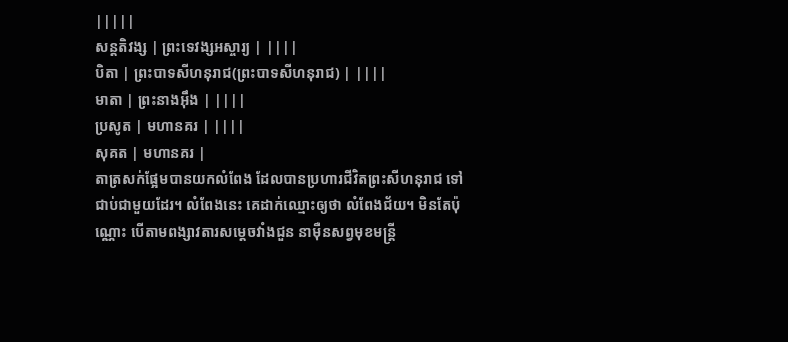|||||
សន្តតិវង្ស | ព្រះទេវង្សអស្ចារ្យ | ||||
បិតា | ព្រះបាទសីហនុរាជ(ព្រះបាទសីហនុរាជ) | ||||
មាតា | ព្រះនាងអ៊ឹង | ||||
ប្រសូត | មហានគរ | ||||
សុគត | មហានគរ |
តាត្រសក់ផ្អែមបានយកលំពែង ដែលបានប្រហារជីវិតព្រះសីហនុរាជ ទៅជាប់ជាមួយដែរ។ លំពែងនេះ គេដាក់ឈ្មោះឲ្យថា លំពែងជ័យ។ មិនតែប៉ុណ្ណោះ បើតាមពង្សាវតារសម្ដេចវាំងជួន នាម៉ឺនសព្វមុខមន្ដ្រី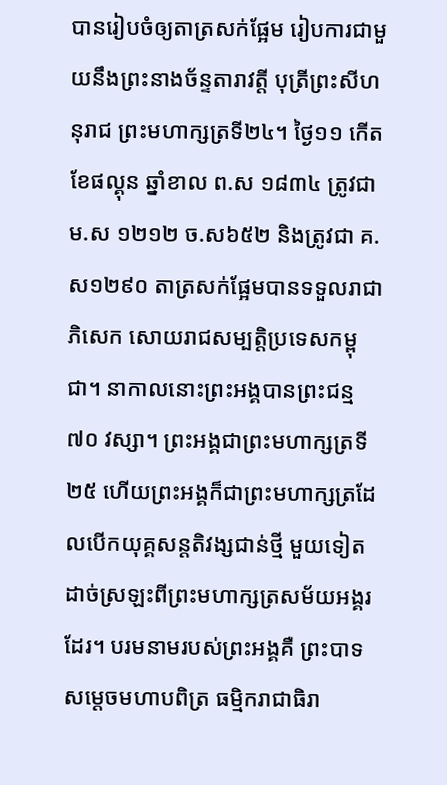បានរៀបចំឲ្យតាត្រសក់ផ្អែម រៀបការជាមួយនឹងព្រះនាងច័ន្ទតារាវត្តី បុត្រីព្រះសីហនុរាជ ព្រះមហាក្សត្រទី២៤។ ថ្ងៃ១១ កើត ខែផល្គុន ឆ្នាំខាល ព.ស ១៨៣៤ ត្រូវជា ម.ស ១២១២ ច.ស៦៥២ និងត្រូវជា គ.ស១២៩០ តាត្រសក់ផ្អែមបានទទួលរាជាភិសេក សោយរាជសម្បត្តិប្រទេសកម្ពុជា។ នាកាលនោះព្រះអង្គបានព្រះជន្ម ៧០ វស្សា។ ព្រះអង្គជាព្រះមហាក្សត្រទី២៥ ហើយព្រះអង្គក៏ជាព្រះមហាក្សត្រដែលបើកយុគ្គសន្ដតិវង្សជាន់ថ្មី មួយទៀត ដាច់ស្រឡះពីព្រះមហាក្សត្រសម័យអង្គរដែរ។ បរមនាមរបស់ព្រះអង្គគឺ ព្រះបាទសម្ដេចមហាបពិត្រ ធម្មិករាជាធិរា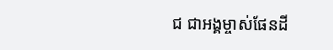ជ ជាអង្គម្ចាស់ផែនដី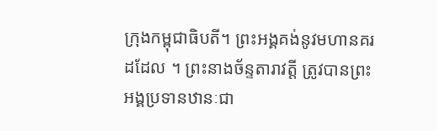ក្រុងកម្ពុជាធិបតី។ ព្រះអង្គគង់នូវមហានគរដដែល ។ ព្រះនាងច័ន្ទតារាវត្តី ត្រូវបានព្រះអង្គប្រទានឋានៈជា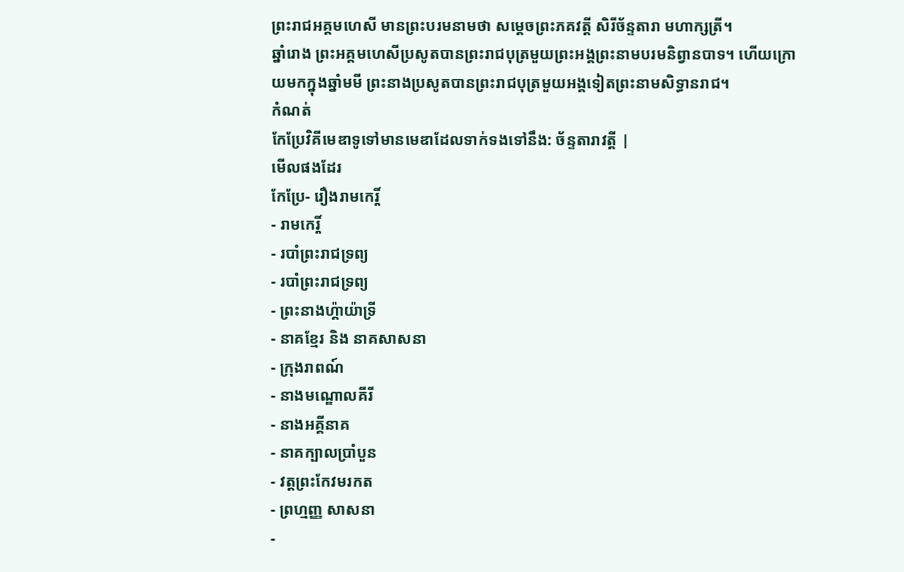ព្រះរាជអគ្គមហេសី មានព្រះបរមនាមថា សម្ដេចព្រះភគវត្តី សិរីច័ន្ទតារា មហាក្សត្រី។
ឆ្នាំរោង ព្រះអគ្គមហេសីប្រសូតបានព្រះរាជបុត្រមួយព្រះអង្គព្រះនាមបរមនិព្វានបាទ។ ហើយក្រោយមកក្នុងឆ្នាំមមី ព្រះនាងប្រសូតបានព្រះរាជបុត្រមួយអង្គទៀតព្រះនាមសិទ្ធានរាជ។
កំណត់
កែប្រែវិគីមេឌាទូទៅមានមេឌាដែលទាក់ទងទៅនឹង: ច័ន្ទតារាវត្តី |
មើលផងដែរ
កែប្រែ- រឿងរាមកេរ្តិ៍
- រាមកេរ្តិ៍
- របាំព្រះរាជទ្រព្យ
- របាំព្រះរាជទ្រព្យ
- ព្រះនាងហ្គ៉ាយ៉ាទ្រី
- នាគខ្មែរ និង នាគសាសនា
- ក្រុងរាពណ៍
- នាងមណ្ឌោលគីរី
- នាងអគ្គីនាគ
- នាគក្បាលប្រាំបួន
- វត្តព្រះកែវមរកត
- ព្រហ្មញ្ញ សាសនា
-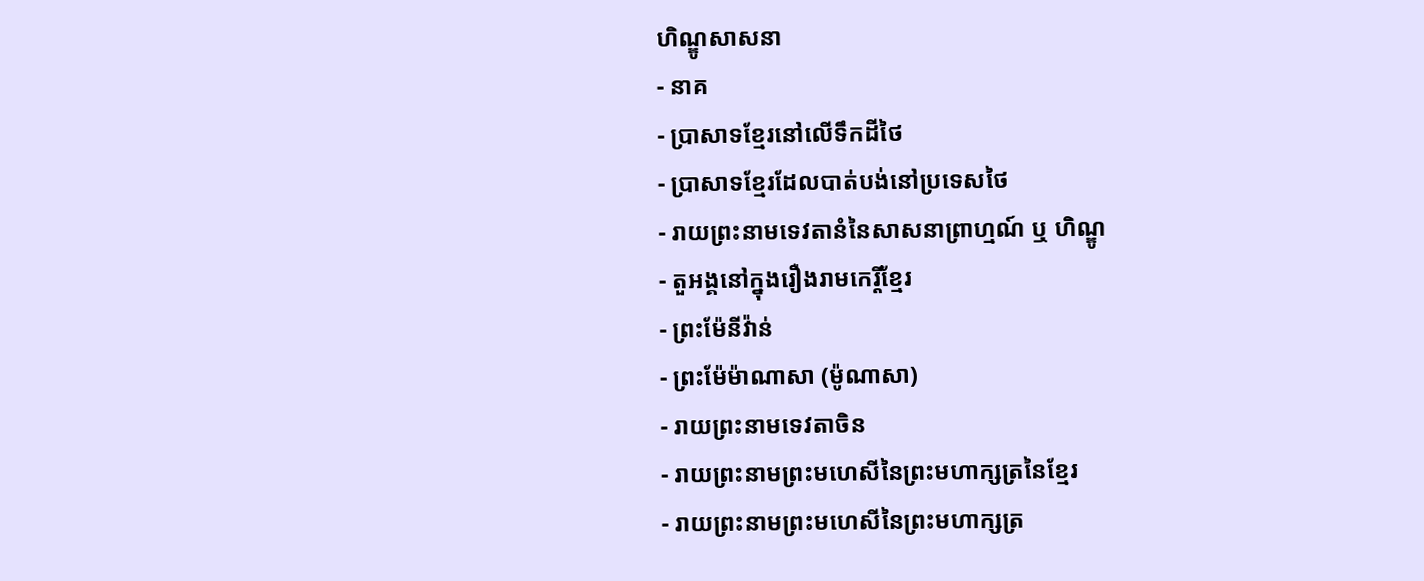ហិណ្ឌូសាសនា
- នាគ
- ប្រាសាទខ្មែរនៅលើទឹកដីថៃ
- ប្រាសាទខ្មែរដែលបាត់បង់នៅប្រទេសថៃ
- រាយព្រះនាមទេវតានំនៃសាសនាព្រាហ្មណ៍ ឬ ហិណ្ឌូ
- តួអង្គនៅក្នុងរឿងរាមកេរ្តិ៍ខ្មែរ
- ព្រះម៉ែនីវ៉ាន់
- ព្រះម៉ែម៉ាណាសា (ម៉ូណាសា)
- រាយព្រះនាមទេវតាចិន
- រាយព្រះនាមព្រះមហេសីនៃព្រះមហាក្សត្រនៃខ្មែរ
- រាយព្រះនាមព្រះមហេសីនៃព្រះមហាក្សត្រ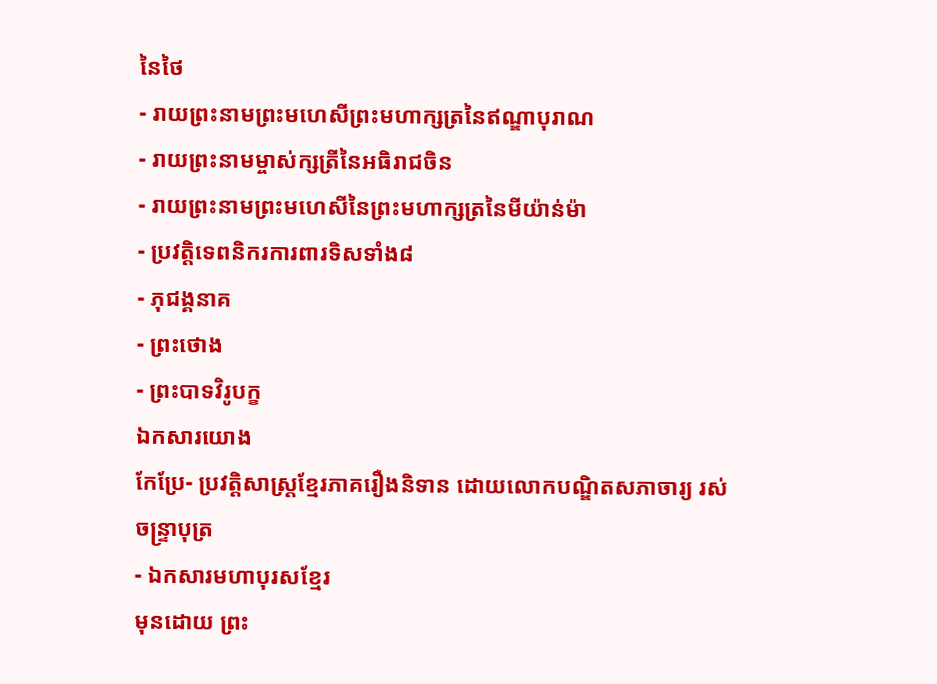នៃថៃ
- រាយព្រះនាមព្រះមហេសីព្រះមហាក្សត្រនៃឥណ្ឌាបុរាណ
- រាយព្រះនាមម្ចាស់ក្សត្រីនៃអធិរាជចិន
- រាយព្រះនាមព្រះមហេសីនៃព្រះមហាក្សត្រនៃមីយ៉ាន់ម៉ា
- ប្រវត្តិទេពនិករការពារទិសទាំង៨
- ភុជង្គនាគ
- ព្រះថោង
- ព្រះបាទវិរូបក្ខ
ឯកសារយោង
កែប្រែ- ប្រវត្តិសាស្ត្រខ្មែរភាគរឿងនិទាន ដោយលោកបណ្ឌិតសភាចារ្យ រស់ ចន្ទ្រាបុត្រ
- ឯកសារមហាបុរសខ្មែរ
មុនដោយ ព្រះ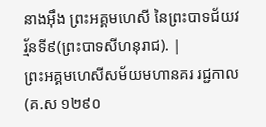នាងអ៊ឹង ព្រះអគ្គមហេសី នៃព្រះបាទជ័យវរ្ម័នទី៩(ព្រះបាទសីហនុរាជ). |
ព្រះអគ្គមហេសីសម័យមហានគរ រជ្ជកាល (គ.ស ១២៩០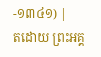-១៣៤១) |
តដោយ ព្រះអគ្គ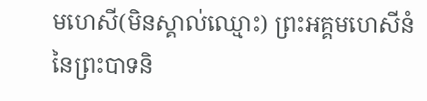មហេសី(មិនស្គាល់ឈ្មោះ) ព្រះអគ្គមហេសីនំ នៃព្រះបាទនិ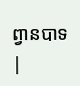ព្វានបាទ |